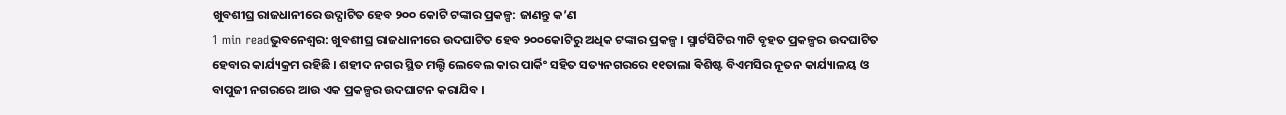ଖୁବଶୀଘ୍ର ରାଜଧାନୀରେ ଉଦ୍ଘାଟିତ ହେବ ୨୦୦ କୋଟି ଟଙ୍କାର ପ୍ରକଳ୍ପ: ଜାଣନ୍ତୁ କ’ଣ
1 min readଭୁବନେଶ୍ୱର: ଖୁବଶୀଘ୍ର ରାଜଧାନୀରେ ଉଦଘାଟିତ ହେବ ୨୦୦କୋଟିରୁ ଅଧିକ ଟଙ୍କାର ପ୍ରକଳ୍ପ । ସ୍ମାର୍ଟସିଟିର ୩ଟି ବୃହତ ପ୍ରକଳ୍ପର ଉଦଘାଟିତ ହେବାର କାର୍ଯ୍ୟକ୍ରମ ରହିଛି । ଶହୀଦ ନଗର ସ୍ଥିତ ମଲ୍ଟି ଲେବେଲ କାର ପାର୍କିଂ ସହିତ ସତ୍ୟନଗରରେ ୧୧ତାଲା ଵିଶିଷ୍ଟ ବିଏମସିର ନୂତନ କାର୍ଯ୍ୟାଳୟ ଓ ବାପୁଜୀ ନଗରରେ ଆଉ ଏକ ପ୍ରକଳ୍ପର ଉଦଘାଟନ କରାଯିବ ।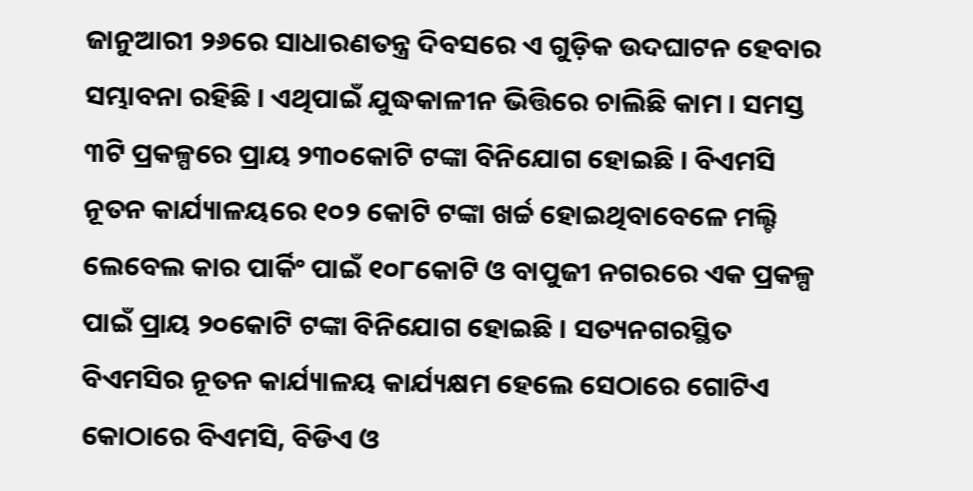ଜାନୁଆରୀ ୨୬ରେ ସାଧାରଣତନ୍ତ୍ର ଦିବସରେ ଏ ଗୁଡ଼ିକ ଉଦଘାଟନ ହେବାର ସମ୍ଭାବନା ରହିଛି । ଏଥିପାଇଁ ଯୁଦ୍ଧକାଳୀନ ଭିତ୍ତିରେ ଚାଲିଛି କାମ । ସମସ୍ତ ୩ଟି ପ୍ରକଳ୍ପରେ ପ୍ରାୟ ୨୩୦କୋଟି ଟଙ୍କା ବିନିଯୋଗ ହୋଇଛି । ବିଏମସି ନୂତନ କାର୍ଯ୍ୟାଳୟରେ ୧୦୨ କୋଟି ଟଙ୍କା ଖର୍ଚ୍ଚ ହୋଇଥିବାବେଳେ ମଲ୍ଟି ଲେବେଲ କାର ପାର୍କିଂ ପାଇଁ ୧୦୮କୋଟି ଓ ବାପୁଜୀ ନଗରରେ ଏକ ପ୍ରକଳ୍ପ ପାଇଁ ପ୍ରାୟ ୨୦କୋଟି ଟଙ୍କା ବିନିଯୋଗ ହୋଇଛି । ସତ୍ୟନଗରସ୍ଥିତ ବିଏମସିର ନୂତନ କାର୍ଯ୍ୟାଳୟ କାର୍ଯ୍ୟକ୍ଷମ ହେଲେ ସେଠାରେ ଗୋଟିଏ କୋଠାରେ ବିଏମସି, ବିଡିଏ ଓ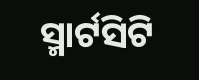ସ୍ମାର୍ଟସିଟି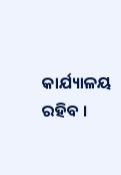କାର୍ଯ୍ୟାଳୟ ରହିବ ।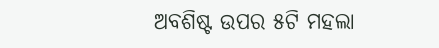ଅବଶିଷ୍ଟ ଉପର ୫ଟି ମହଲା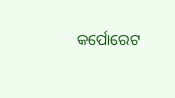କର୍ପୋରେଟ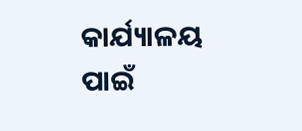କାର୍ଯ୍ୟାଳୟ ପାଇଁ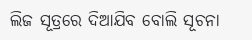ଲିଜ ସୂତ୍ରରେ ଦିଆଯିବ ବୋଲି ସୂଚନା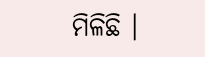ମିଳିଛି ।